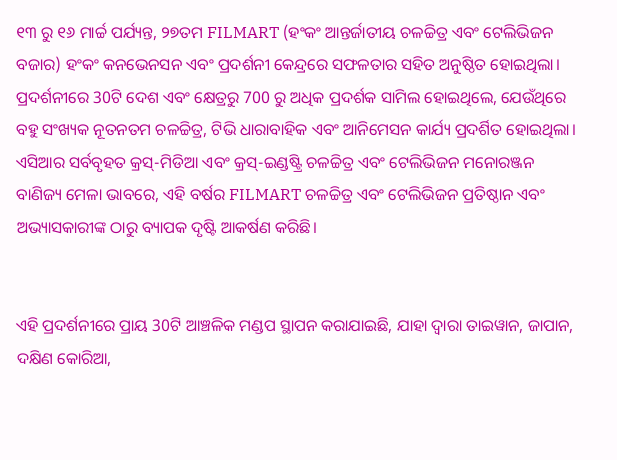୧୩ ରୁ ୧୬ ମାର୍ଚ୍ଚ ପର୍ଯ୍ୟନ୍ତ, ୨୭ତମ FILMART (ହଂକଂ ଆନ୍ତର୍ଜାତୀୟ ଚଳଚ୍ଚିତ୍ର ଏବଂ ଟେଲିଭିଜନ ବଜାର) ହଂକଂ କନଭେନସନ ଏବଂ ପ୍ରଦର୍ଶନୀ କେନ୍ଦ୍ରରେ ସଫଳତାର ସହିତ ଅନୁଷ୍ଠିତ ହୋଇଥିଲା। ପ୍ରଦର୍ଶନୀରେ 30ଟି ଦେଶ ଏବଂ କ୍ଷେତ୍ରରୁ 700 ରୁ ଅଧିକ ପ୍ରଦର୍ଶକ ସାମିଲ ହୋଇଥିଲେ, ଯେଉଁଥିରେ ବହୁ ସଂଖ୍ୟକ ନୂତନତମ ଚଳଚ୍ଚିତ୍ର, ଟିଭି ଧାରାବାହିକ ଏବଂ ଆନିମେସନ କାର୍ଯ୍ୟ ପ୍ରଦର୍ଶିତ ହୋଇଥିଲା। ଏସିଆର ସର୍ବବୃହତ କ୍ରସ୍-ମିଡିଆ ଏବଂ କ୍ରସ୍-ଇଣ୍ଡଷ୍ଟ୍ରି ଚଳଚ୍ଚିତ୍ର ଏବଂ ଟେଲିଭିଜନ ମନୋରଞ୍ଜନ ବାଣିଜ୍ୟ ମେଳା ଭାବରେ, ଏହି ବର୍ଷର FILMART ଚଳଚ୍ଚିତ୍ର ଏବଂ ଟେଲିଭିଜନ ପ୍ରତିଷ୍ଠାନ ଏବଂ ଅଭ୍ୟାସକାରୀଙ୍କ ଠାରୁ ବ୍ୟାପକ ଦୃଷ୍ଟି ଆକର୍ଷଣ କରିଛି।


ଏହି ପ୍ରଦର୍ଶନୀରେ ପ୍ରାୟ 30ଟି ଆଞ୍ଚଳିକ ମଣ୍ଡପ ସ୍ଥାପନ କରାଯାଇଛି, ଯାହା ଦ୍ଵାରା ତାଇୱାନ, ଜାପାନ, ଦକ୍ଷିଣ କୋରିଆ,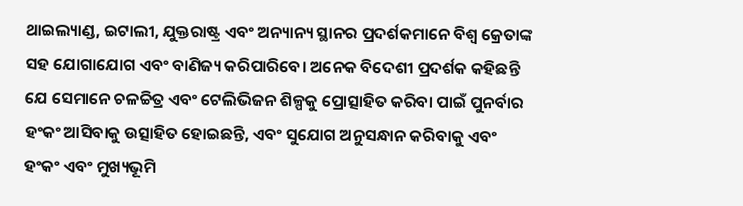ଥାଇଲ୍ୟାଣ୍ଡ, ଇଟାଲୀ, ଯୁକ୍ତରାଷ୍ଟ୍ର ଏବଂ ଅନ୍ୟାନ୍ୟ ସ୍ଥାନର ପ୍ରଦର୍ଶକମାନେ ବିଶ୍ୱ କ୍ରେତାଙ୍କ ସହ ଯୋଗାଯୋଗ ଏବଂ ବାଣିଜ୍ୟ କରିପାରିବେ। ଅନେକ ବିଦେଶୀ ପ୍ରଦର୍ଶକ କହିଛନ୍ତି ଯେ ସେମାନେ ଚଳଚ୍ଚିତ୍ର ଏବଂ ଟେଲିଭିଜନ ଶିଳ୍ପକୁ ପ୍ରୋତ୍ସାହିତ କରିବା ପାଇଁ ପୁନର୍ବାର ହଂକଂ ଆସିବାକୁ ଉତ୍ସାହିତ ହୋଇଛନ୍ତି, ଏବଂ ସୁଯୋଗ ଅନୁସନ୍ଧାନ କରିବାକୁ ଏବଂ ହଂକଂ ଏବଂ ମୁଖ୍ୟଭୂମି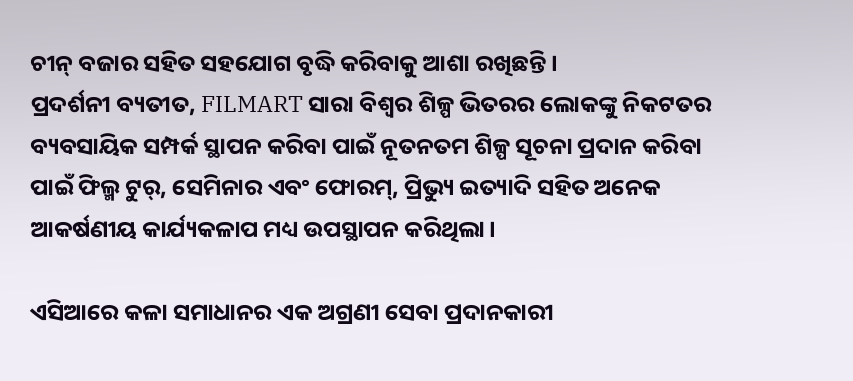ଚୀନ୍ ବଜାର ସହିତ ସହଯୋଗ ବୃଦ୍ଧି କରିବାକୁ ଆଶା ରଖିଛନ୍ତି।
ପ୍ରଦର୍ଶନୀ ବ୍ୟତୀତ, FILMART ସାରା ବିଶ୍ୱର ଶିଳ୍ପ ଭିତରର ଲୋକଙ୍କୁ ନିକଟତର ବ୍ୟବସାୟିକ ସମ୍ପର୍କ ସ୍ଥାପନ କରିବା ପାଇଁ ନୂତନତମ ଶିଳ୍ପ ସୂଚନା ପ୍ରଦାନ କରିବା ପାଇଁ ଫିଲ୍ମ ଟୁର୍, ସେମିନାର ଏବଂ ଫୋରମ୍, ପ୍ରିଭ୍ୟୁ ଇତ୍ୟାଦି ସହିତ ଅନେକ ଆକର୍ଷଣୀୟ କାର୍ଯ୍ୟକଳାପ ମଧ୍ୟ ଉପସ୍ଥାପନ କରିଥିଲା।

ଏସିଆରେ କଳା ସମାଧାନର ଏକ ଅଗ୍ରଣୀ ସେବା ପ୍ରଦାନକାରୀ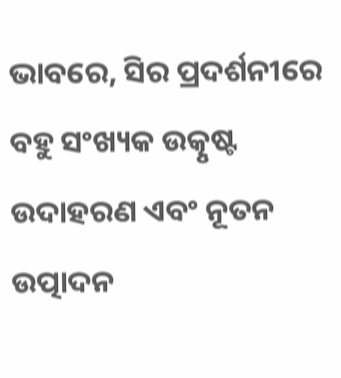ଭାବରେ, ସିର ପ୍ରଦର୍ଶନୀରେ ବହୁ ସଂଖ୍ୟକ ଉତ୍କୃଷ୍ଟ ଉଦାହରଣ ଏବଂ ନୂତନ ଉତ୍ପାଦନ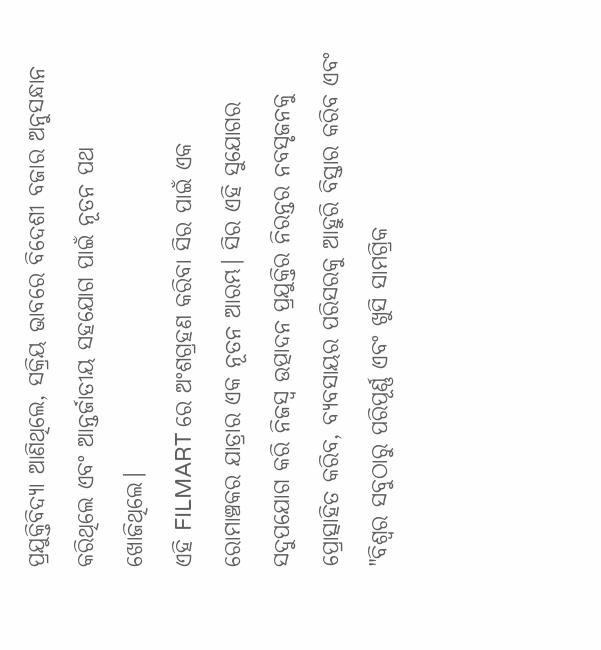ପ୍ରଯୁକ୍ତିବିଦ୍ୟା ଆଣିଥିଲେ, ସକ୍ରିୟ ଭାବରେ ବିଦେଶୀ ବଜାର ଅନୁସନ୍ଧାନ କରିଥିଲେ ଏବଂ ଆନ୍ତର୍ଜାତୀୟ ସହଯୋଗ ପାଇଁ ନୂତନ ପଥ ଖୋଜିଥିଲେ।
ଏହି FILMART ରେ ଅଂଶଗ୍ରହଣ କରିବା ସିର ପାଇଁ ଏକ ରୋମାଞ୍ଚକର ଯାତ୍ରାର ଏକ ନୂତନ ଆରମ୍ଭ। ସିର ଏହି ସୁଯୋଗର ସଦୁପଯୋଗ କରି ନିଜସ୍ୱ ଉତ୍ପାଦନ ପ୍ରଯୁକ୍ତିର ନିରନ୍ତର ନବସୃଜନକୁ ପ୍ରୋତ୍ସାହିତ କରିବ, ବ୍ୟବସାୟର ପରିସରକୁ ଆହୁରି ବିସ୍ତାର କରିବ ଏବଂ "ବିଶ୍ୱର ସବୁଠାରୁ ପରିପୂର୍ଣ୍ଣ ଏବଂ ଖୁସି ସାମଗ୍ରିକ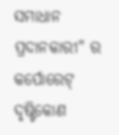ସମାଧାନ ପ୍ରଦାନକାରୀ" ର କର୍ପୋରେଟ୍ ଦୃଷ୍ଟିକୋଣ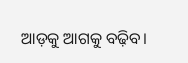ଆଡ଼କୁ ଆଗକୁ ବଢ଼ିବ।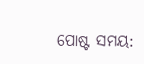ପୋଷ୍ଟ ସମୟ: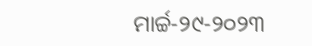ମାର୍ଚ୍ଚ-୨୯-୨୦୨୩